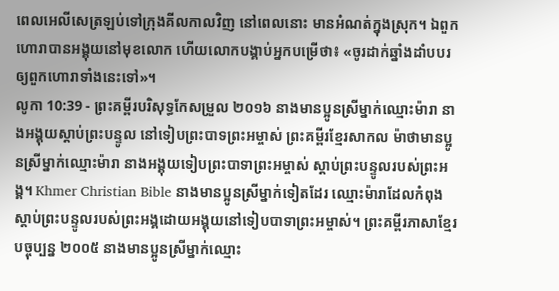ពេលអេលីសេត្រឡប់ទៅក្រុងគីលកាលវិញ នៅពេលនោះ មានអំណត់ក្នុងស្រុក។ ឯពួកហោរាបានអង្គុយនៅមុខលោក ហើយលោកបង្គាប់អ្នកបម្រើថា៖ «ចូរដាក់ឆ្នាំងដាំបបរឲ្យពួកហោរាទាំងនេះទៅ»។
លូកា 10:39 - ព្រះគម្ពីរបរិសុទ្ធកែសម្រួល ២០១៦ នាងមានប្អូនស្រីម្នាក់ឈ្មោះម៉ារា នាងអង្គុយស្តាប់ព្រះបន្ទូល នៅទៀបព្រះបាទព្រះអម្ចាស់ ព្រះគម្ពីរខ្មែរសាកល ម៉ាថាមានប្អូនស្រីម្នាក់ឈ្មោះម៉ារា នាងអង្គុយទៀបព្រះបាទាព្រះអម្ចាស់ ស្ដាប់ព្រះបន្ទូលរបស់ព្រះអង្គ។ Khmer Christian Bible នាងមានប្អូនស្រីម្នាក់ទៀតដែរ ឈ្មោះម៉ារាដែលកំពុងស្ដាប់ព្រះបន្ទូលរបស់ព្រះអង្គដោយអង្គុយនៅទៀបបាទាព្រះអម្ចាស់។ ព្រះគម្ពីរភាសាខ្មែរបច្ចុប្បន្ន ២០០៥ នាងមានប្អូនស្រីម្នាក់ឈ្មោះ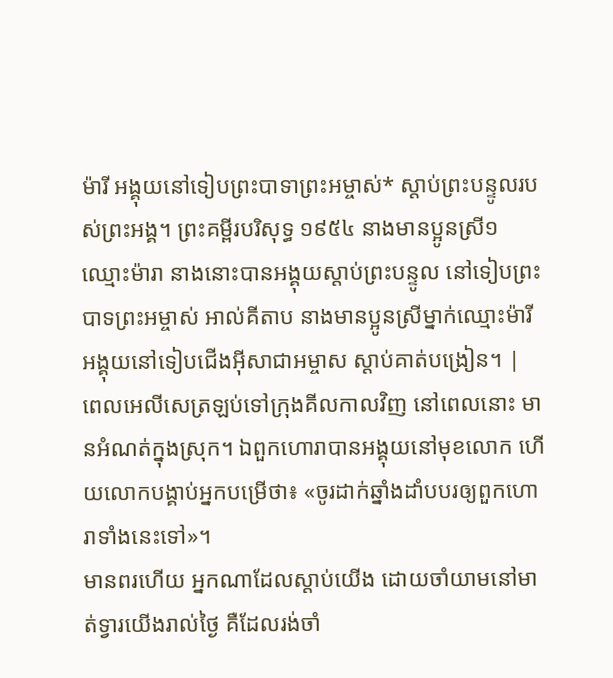ម៉ារី អង្គុយនៅទៀបព្រះបាទាព្រះអម្ចាស់* ស្ដាប់ព្រះបន្ទូលរបស់ព្រះអង្គ។ ព្រះគម្ពីរបរិសុទ្ធ ១៩៥៤ នាងមានប្អូនស្រី១ឈ្មោះម៉ារា នាងនោះបានអង្គុយស្តាប់ព្រះបន្ទូល នៅទៀបព្រះបាទព្រះអម្ចាស់ អាល់គីតាប នាងមានប្អូនស្រីម្នាក់ឈ្មោះម៉ារី អង្គុយនៅទៀបជើងអ៊ីសាជាអម្ចាស ស្ដាប់គាត់បង្រៀន។ |
ពេលអេលីសេត្រឡប់ទៅក្រុងគីលកាលវិញ នៅពេលនោះ មានអំណត់ក្នុងស្រុក។ ឯពួកហោរាបានអង្គុយនៅមុខលោក ហើយលោកបង្គាប់អ្នកបម្រើថា៖ «ចូរដាក់ឆ្នាំងដាំបបរឲ្យពួកហោរាទាំងនេះទៅ»។
មានពរហើយ អ្នកណាដែលស្តាប់យើង ដោយចាំយាមនៅមាត់ទ្វារយើងរាល់ថ្ងៃ គឺដែលរង់ចាំ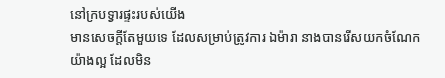នៅក្របទ្វារផ្ទះរបស់យើង
មានសេចក្តីតែមួយទេ ដែលសម្រាប់ត្រូវការ ឯម៉ារា នាងបានរើសយកចំណែកយ៉ាងល្អ ដែលមិន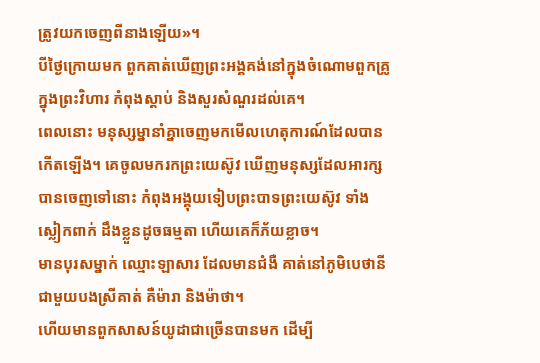ត្រូវយកចេញពីនាងឡើយ»។
បីថ្ងៃក្រោយមក ពួកគាត់ឃើញព្រះអង្គគង់នៅក្នុងចំណោមពួកគ្រូ ក្នុងព្រះវិហារ កំពុងស្តាប់ និងសួរសំណួរដល់គេ។
ពេលនោះ មនុស្សម្នានាំគ្នាចេញមកមើលហេតុការណ៍ដែលបានកើតឡើង។ គេចូលមករកព្រះយេស៊ូវ ឃើញមនុស្សដែលអារក្សបានចេញទៅនោះ កំពុងអង្គុយទៀបព្រះបាទព្រះយេស៊ូវ ទាំងស្លៀកពាក់ ដឹងខ្លួនដូចធម្មតា ហើយគេក៏ភ័យខ្លាច។
មានបុរសម្នាក់ ឈ្មោះឡាសារ ដែលមានជំងឺ គាត់នៅភូមិបេថានីជាមួយបងស្រីគាត់ គឺម៉ារា និងម៉ាថា។
ហើយមានពួកសាសន៍យូដាជាច្រើនបានមក ដើម្បី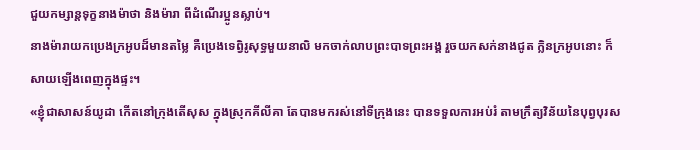ជួយកម្សាន្តទុក្ខនាងម៉ាថា និងម៉ារា ពីដំណើរប្អូនស្លាប់។
នាងម៉ារាយកប្រេងក្រអូបដ៏មានតម្លៃ គឺប្រេងទេព្វិរូសុទ្ធមួយនាលិ មកចាក់លាបព្រះបាទព្រះអង្គ រួចយកសក់នាងជូត ក្លិនក្រអូបនោះ ក៏សាយឡើងពេញក្នុងផ្ទះ។
«ខ្ញុំជាសាសន៍យូដា កើតនៅក្រុងតើសុស ក្នុងស្រុកគីលីគា តែបានមករស់នៅទីក្រុងនេះ បានទទួលការអប់រំ តាមក្រឹត្យវិន័យនៃបុព្វបុរស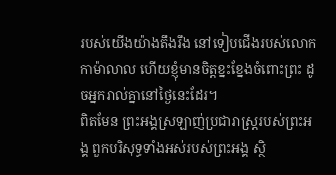របស់យើងយ៉ាងតឹងរឹង នៅទៀបជើងរបស់លោកកាម៉ាលាល ហើយខ្ញុំមានចិត្តខ្នះខ្នែងចំពោះព្រះ ដូចអ្នករាល់គ្នានៅថ្ងៃនេះដែរ។
ពិតមែន ព្រះអង្គស្រឡាញ់ប្រជារាស្ត្ររបស់ព្រះអង្គ ពួកបរិសុទ្ធទាំងអស់របស់ព្រះអង្គ ស្ថិ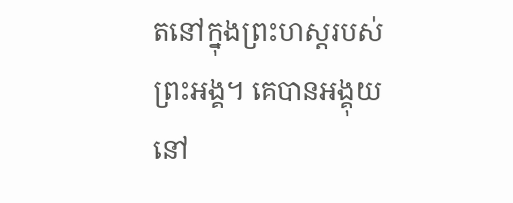តនៅក្នុងព្រះហស្តរបស់ព្រះអង្គ។ គេបានអង្គុយនៅ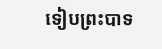ទៀបព្រះបាទ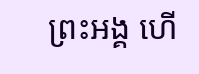ព្រះអង្គ ហើ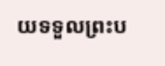យទទួលព្រះប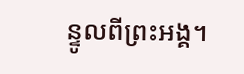ន្ទូលពីព្រះអង្គ។